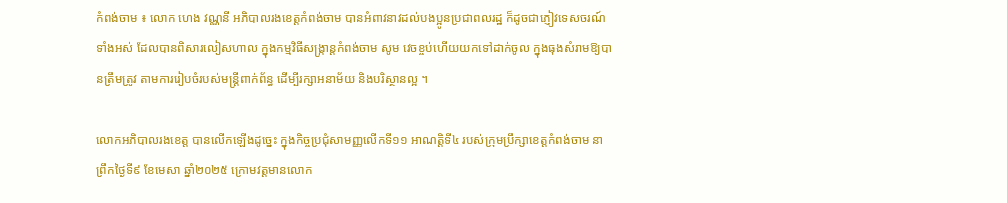កំពង់ចាម ៖ លោក ហេង វណ្ណនី អភិបាលរងខេត្តកំពង់ចាម បានអំពាវនាវដល់បងប្អូនប្រជាពលរដ្ឋ ក៏ដូចជាភ្ញៀវទេសចរណ៍ទាំងអស់ ដែលបានពិសារលៀសហាល ក្នុងកម្មវិធីសង្ក្រាន្តកំពង់ចាម សូម វេចខ្ចប់ហើយយកទៅដាក់ចូល ក្នុងធុងសំរាមឱ្យបានត្រឹមត្រូវ តាមការរៀបចំរបស់មន្ត្រីពាក់ព័ន្ធ ដើម្បីរក្សាអនាម័យ និងបរិស្ថានល្អ ។

លោកអភិបាលរងខេត្ត បានលើកឡើងដូច្នេះ ក្នុងកិច្ចប្រជុំសាមញ្ញលើកទី១១ អាណត្តិទី៤ របស់ក្រុមប្រឹក្សាខេត្តកំពង់ចាម នាព្រឹកថ្ងៃទី៩ ខែមេសា ឆ្នាំ២០២៥ ក្រោមវត្តមានលោក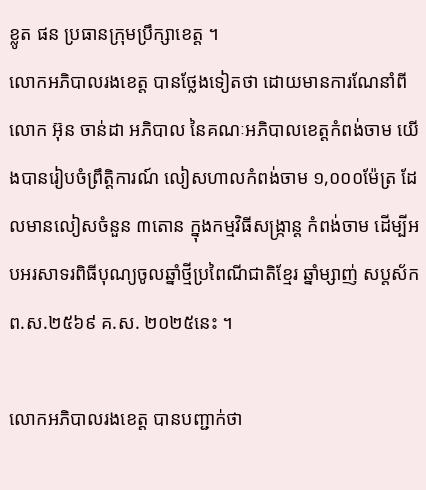ខ្លូត ផន ប្រធានក្រុមប្រឹក្សាខេត្ត ។
លោកអភិបាលរងខេត្ត បានថ្លែងទៀតថា ដោយមានការណែនាំពី លោក អ៊ុន ចាន់ដា អភិបាល នៃគណៈអភិបាលខេត្តកំពង់ចាម យើងបានរៀបចំព្រឹត្តិការណ៍ លៀសហាលកំពង់ចាម ១,០០០ម៉ែត្រ ដែលមានលៀសចំនួន ៣តោន ក្នុងកម្មវិធីសង្ក្រាន្ត កំពង់ចាម ដើម្បីអបអរសាទរពិធីបុណ្យចូលឆ្នាំថ្មីប្រពៃណីជាតិខ្មែរ ឆ្នាំម្សាញ់ សប្តស័ក ព.ស.២៥៦៩ គ.ស. ២០២៥នេះ ។

លោកអភិបាលរងខេត្ត បានបញ្ជាក់ថា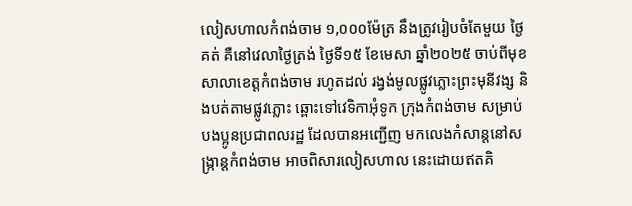លៀសហាលកំពង់ចាម ១,០០០ម៉ែត្រ នឹងត្រូវរៀបចំតែមួយ ថ្ងៃគត់ គឺនៅវេលាថ្ងៃត្រង់ ថ្ងៃទី១៥ ខែមេសា ឆ្នាំ២០២៥ ចាប់ពីមុខសាលាខេត្តកំពង់ចាម រហូតដល់ រង្វង់មូលផ្លូវភ្លោះព្រះមុនីវង្ស និងបត់តាមផ្លូវភ្លោះ ឆ្ពោះទៅវេទិកាអុំទូក ក្រុងកំពង់ចាម សម្រាប់ បងប្អូនប្រជាពលរដ្ឋ ដែលបានអញ្ជើញ មកលេងកំសាន្តនៅសង្ក្រាន្តកំពង់ចាម អាចពិសារលៀសហាល នេះដោយឥតគិ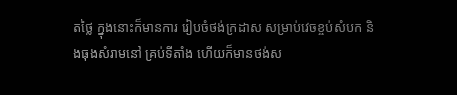តថ្លៃ ក្នុងនោះក៏មានការ រៀបចំថង់ក្រដាស សម្រាប់វេចខ្ចប់សំបក និងធុងសំរាមនៅ គ្រប់ទីតាំង ហើយក៏មានថង់ស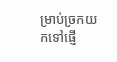ម្រាប់ច្រកយកទៅផ្ញើ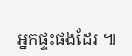អ្នកផ្ទះផងដែរ ៕